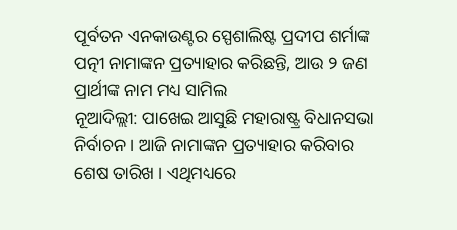ପୂର୍ବତନ ଏନକାଉଣ୍ଟର ସ୍ପେଶାଲିଷ୍ଟ ପ୍ରଦୀପ ଶର୍ମାଙ୍କ ପତ୍ନୀ ନାମାଙ୍କନ ପ୍ରତ୍ୟାହାର କରିଛନ୍ତି, ଆଉ ୨ ଜଣ ପ୍ରାର୍ଥୀଙ୍କ ନାମ ମଧ୍ୟ ସାମିଲ
ନୂଆଦିଲ୍ଲୀ: ପାଖେଇ ଆସୁଛି ମହାରାଷ୍ଟ୍ର ବିଧାନସଭା ନିର୍ବାଚନ । ଆଜି ନାମାଙ୍କନ ପ୍ରତ୍ୟାହାର କରିବାର ଶେଷ ତାରିଖ । ଏଥିମଧ୍ୟରେ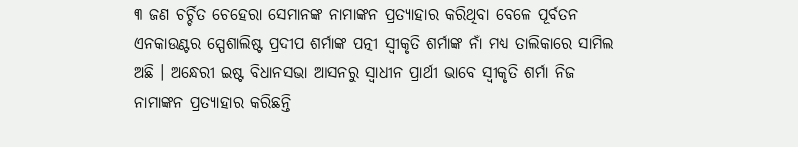୩ ଜଣ ଚର୍ଚ୍ଚିତ ଚେହେରା ସେମାନଙ୍କ ନାମାଙ୍କନ ପ୍ରତ୍ୟାହାର କରିଥିବା ବେଳେ ପୂର୍ବତନ ଏନକାଉଣ୍ଟର ସ୍ପେଶାଲିଷ୍ଟ ପ୍ରଦୀପ ଶର୍ମାଙ୍କ ପତ୍ନୀ ସ୍ୱୀକୃତି ଶର୍ମାଙ୍କ ନାଁ ମଧ୍ୟ ତାଲିକାରେ ସାମିଲ ଅଛି । ଅନ୍ଧେରୀ ଇଷ୍ଟ ବିଧାନସଭା ଆସନରୁ ସ୍ୱାଧୀନ ପ୍ରାର୍ଥୀ ଭାବେ ସ୍ୱୀକୃତି ଶର୍ମା ନିଜ ନାମାଙ୍କନ ପ୍ରତ୍ୟାହାର କରିଛନ୍ତି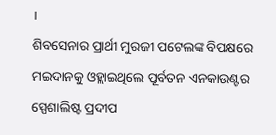।
ଶିବସେନାର ପ୍ରାର୍ଥୀ ମୁରଜୀ ପଟେଲଙ୍କ ବିପକ୍ଷରେ ମଇଦାନକୁ ଓହ୍ଲାଇଥିଲେ ପୂର୍ବତନ ଏନକାଉଣ୍ଟର ସ୍ପେଶାଲିଷ୍ଟ ପ୍ରଦୀପ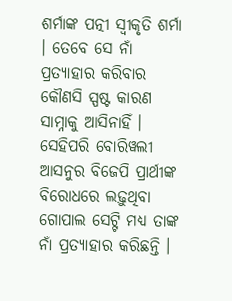ଶର୍ମାଙ୍କ ପତ୍ନୀ ସ୍ୱୀକୃତି ଶର୍ମା । ତେବେ ସେ ନାଁ ପ୍ରତ୍ୟାହାର କରିବାର କୌଣସି ସ୍ପଷ୍ଟ କାରଣ ସାମ୍ନାକୁ ଆସିନାହିଁ । ସେହିପରି ବୋରିୱଲୀ ଆସନୁର ବିଜେପି ପ୍ରାର୍ଥୀଙ୍କ ବିରୋଧରେ ଲଢ଼ୁଥିବା ଗୋପାଲ ସେଟ୍ଟି ମଧ୍ୟ ତାଙ୍କ ନାଁ ପ୍ରତ୍ୟାହାର କରିଛନ୍ତି ।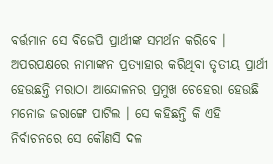ବର୍ତ୍ତମାନ ସେ ବିଜେପି ପ୍ରାର୍ଥୀଙ୍କ ସମର୍ଥନ କରିବେ । ଅପରପକ୍ଷରେ ନାମାଙ୍କନ ପ୍ରତ୍ୟାହାର କରିଥିବା ତୃତୀୟ ପ୍ରାର୍ଥୀ ହେଉଛନ୍ତି ମରାଠା ଆନ୍ଦୋଳନର ପ୍ରମୁଖ ଚେହେରା ହେଉଛି ମନୋଜ ଜରାଙ୍ଗେ ପାଟିଲ । ସେ କହିଛନ୍ତି କି ଏହି ନିର୍ବାଚନରେ ସେ କୌଣସି ଦଳ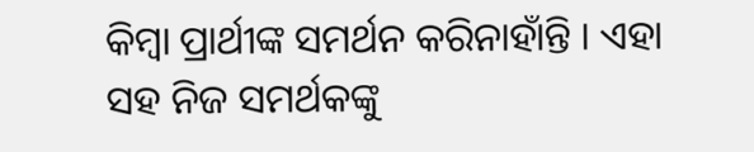କିମ୍ବା ପ୍ରାର୍ଥୀଙ୍କ ସମର୍ଥନ କରିନାହାଁନ୍ତି । ଏହା ସହ ନିଜ ସମର୍ଥକଙ୍କୁ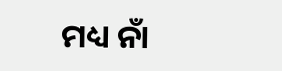ମଧ୍ୟ ନାଁ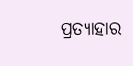ପ୍ରତ୍ୟାହାର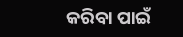କରିବା ପାଇଁ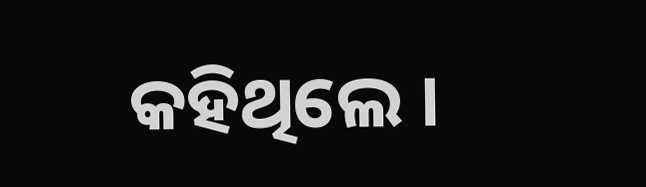କହିଥିଲେ ।